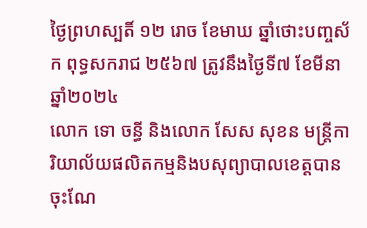ថ្ងៃព្រហស្បតិ៍ ១២ រោច ខែមាឃ ឆ្នាំថោះបញ្ចស័ក ពុទ្ធសករាជ ២៥៦៧ ត្រូវនឹងថ្ងៃទី៧ ខែមីនា ឆ្នាំ២០២៤
លោក ទោ ចន្ធី និងលោក សែស សុខន មន្រ្តីការិយាល័យផលិតកម្មនិងបសុព្យាបាលខេត្តបានចុះណែ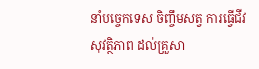នាំបច្ចេកទេស ចិញ្ចឹមសត្វ ការធ្វេីជីវសុវត្ថិភាព ដល់គ្រួសា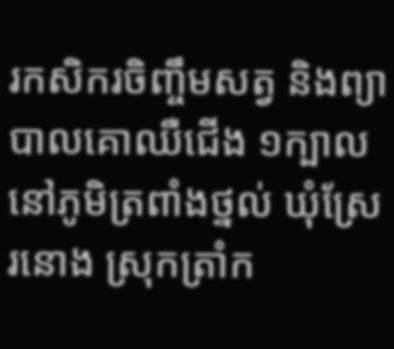រកសិករចិញ្ចឹមសត្វ និងព្យាបាលគោឈឺជេីង ១ក្បាល នៅភូមិត្រពាំងថ្នល់ ឃុំស្រែរនោង ស្រុកត្រាំក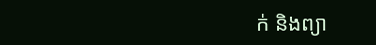ក់ និងព្យា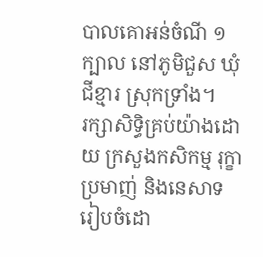បាលគោអន់ចំណី ១ក្បាល នៅភូមិជួស ឃុំជីខ្មារ ស្រុកទ្រាំង។
រក្សាសិទិ្ធគ្រប់យ៉ាងដោយ ក្រសួងកសិកម្ម រុក្ខាប្រមាញ់ និងនេសាទ
រៀបចំដោ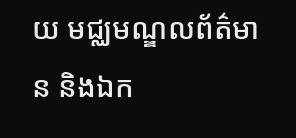យ មជ្ឈមណ្ឌលព័ត៌មាន និងឯក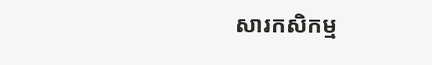សារកសិកម្ម